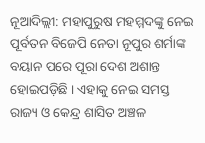ନୂଆଦିଲ୍ଲୀ: ମହାପୁରୁଷ ମହମ୍ମଦଙ୍କୁ ନେଇ ପୂର୍ବତନ ବିଜେପି ନେତା ନୂପୁର ଶର୍ମାଙ୍କ ବୟାନ ପରେ ପୂରା ଦେଶ ଅଶାନ୍ତ ହୋଇପଡ଼ିଛି । ଏହାକୁ ନେଇ ସମସ୍ତ ରାଜ୍ୟ ଓ କେନ୍ଦ୍ର ଶାସିତ ଅଞ୍ଚଳ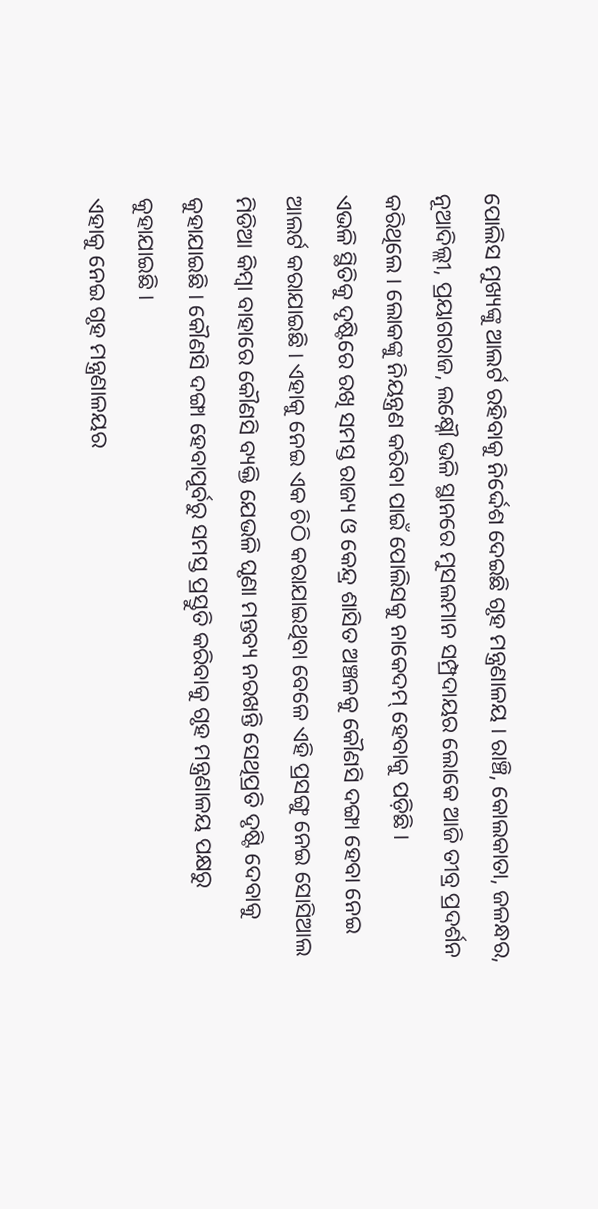ପୋଲିସ ମୁଖ୍ୟଙ୍କୁ ଆଲର୍ଟ ରହିବାକୁ ନିର୍ଦ୍ଦେଶ ଦେଇଛି ଗୃହ ମନ୍ତ୍ରଣାଳୟ । ରାଞ୍ଚି, କୋଲକାତା, ଜଳନ୍ଧର, ନୂଆଦିଲ୍ଲୀ, ପ୍ରୟାଗରାଜ, ଲକ୍ଷ୍ନୌ ଭଳି ସ୍ଥାନରେ ମୁସଲମାନ ସମ୍ପ୍ରଦାୟର ଲୋକେ ଆଜି ତୀବ୍ର ପ୍ରଦର୍ଶନ କରିଥିଲେ । ଲୋକଙ୍କୁ ନିୟନ୍ତ୍ରଣ କରିବା ପାଇଁ ପୋଲିସକୁ ନାକେଦମ୍ ହେବାକୁ ପଡ଼ିଛି ।
ଏଭଳି ସ୍ଥିତିକୁ ଦୃଷ୍ଟିରେ ରଖି ସମସ୍ତ ରାଜ୍ୟ ଓ କେନ୍ଦ୍ର ଶାସିତ ଅଞ୍ଚଳକୁ କୌଣସି ଦଙ୍ଗା ହେବା ନେଇ ଆଲର୍ଟ କରାଯାଇଛି । ଏହାକୁ ନେଇ ଏକ ଚିଠି କରାଯାଇଥିବା ବେଳେ ଏହି ପ୍ରସଙ୍ଗୁ ନେଇ ସୋସିଆଲ ମିଡିଆ କିମ୍ବା ବାହାରେ କୌଣସି ବ୍ୟକ୍ତି ଯେଭଳି ଘୃଣା ମନ୍ତବ୍ୟ ନରଖନ୍ତି ସେଥିପ୍ରତି ଦୃଷ୍ଟି ଦେବାକୁ କୁହାଯାଇଛି । କୌଣସି ଦଙ୍ଗା ହେବାପୂର୍ବରୁ ସମସ୍ତ ପ୍ରସ୍ତୁତି କରିବାକୁ ଗୃହ ମନ୍ତ୍ରଣାଳୟ ପକ୍ଷରୁ କୁହାଯାଇଛି ।
ଏହାକୁ ନେଇ ଗୃହ ମନ୍ତ୍ରଣାଳୟର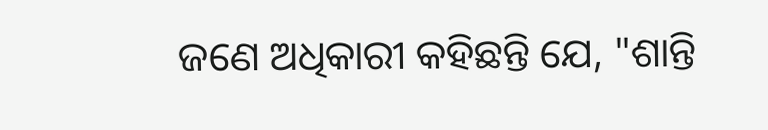ଜଣେ ଅଧିକାରୀ କହିଛନ୍ତି ଯେ, "ଶାନ୍ତି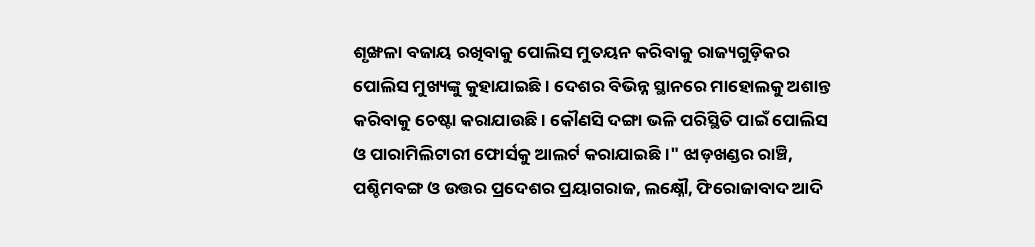ଶୃଙ୍ଖଳା ବଜାୟ ରଖିବାକୁ ପୋଲିସ ମୁତୟନ କରିବାକୁ ରାଜ୍ୟଗୁଡ଼ିକର ପୋଲିସ ମୁଖ୍ୟଙ୍କୁ କୁହାଯାଇଛି । ଦେଶର ବିଭିନ୍ନ ସ୍ଥାନରେ ମାହୋଲକୁ ଅଶାନ୍ତ କରିବାକୁ ଚେଷ୍ଟା କରାଯାଉଛି । କୌଣସି ଦଙ୍ଗା ଭଳି ପରିସ୍ଥିତି ପାଇଁ ପୋଲିସ ଓ ପାରାମିଲିଟାରୀ ଫୋର୍ସକୁ ଆଲର୍ଟ କରାଯାଇଛି ।" ଝାଡ଼ଖଣ୍ଡର ରାଞ୍ଚି, ପଶ୍ଚିମବଙ୍ଗ ଓ ଉତ୍ତର ପ୍ରଦେଶର ପ୍ରୟାଗରାଜ, ଲକ୍ଷ୍ନୌ, ଫିରୋଜାବାଦ ଆଦି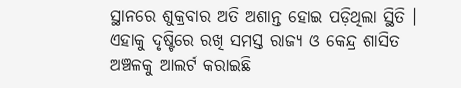ସ୍ଥାନରେ ଶୁକ୍ରବାର ଅତି ଅଶାନ୍ତ ହୋଇ ପଡ଼ିଥିଲା ସ୍ଥିତି । ଏହାକୁ ଦୃଷ୍ଟିରେ ରଖି ସମସ୍ତ ରାଜ୍ୟ ଓ କେନ୍ଦ୍ର ଶାସିତ ଅଞ୍ଚଳକୁ ଆଲର୍ଟ କରାଇଛି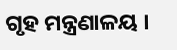ଗୃହ ମନ୍ତ୍ରଣାଳୟ ।